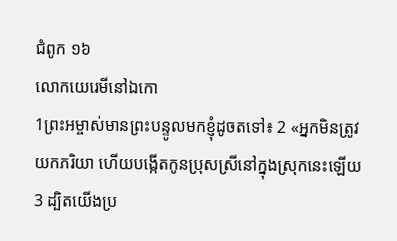ជំពូក ១៦
លោកយេរេមីនៅឯកោ
1ព្រះអម្ចាស់មានព្រះបន្ទូលមកខ្ញុំដូចតទៅ៖ 2 «អ្នកមិនត្រូវយកភរិយា ហើយបង្កើតកូនប្រុសស្រីនៅក្នុងស្រុកនេះឡើយ 3 ដ្បិតយើងប្រ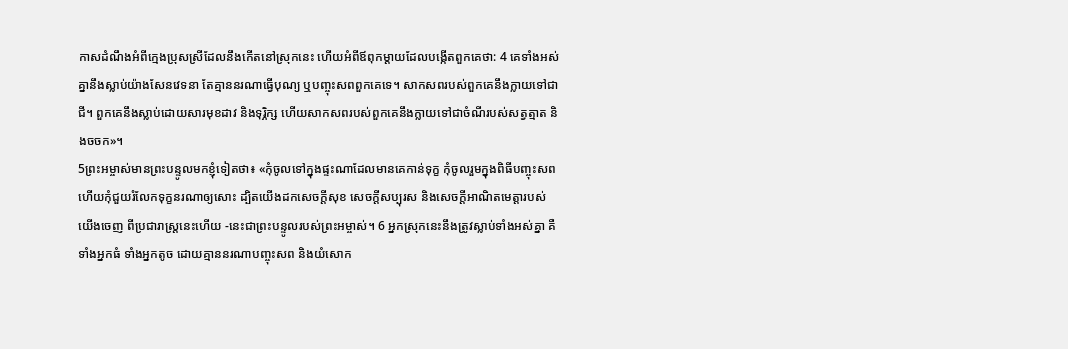កាសដំណឹងអំពីក្មេងប្រុសស្រីដែលនឹងកើតនៅស្រុកនេះ ហើយអំពីឪពុកម្ដាយដែលបង្កើតពួកគេថា: 4 គេទាំងអស់គ្នានឹងស្លាប់យ៉ាងសែនវេទនា តែគ្មាននរណាធ្វើបុណ្យ ឬបញ្ចុះសពពួកគេទេ។ សាកសពរបស់ពួកគេនឹងក្លាយទៅជាជី។ ពួកគេនឹងស្លាប់ដោយសារមុខដាវ និងទុរ្ភិក្ស ហើយសាកសពរបស់ពួកគេនឹងក្លាយទៅជាចំណីរបស់សត្វត្មាត និងចចក»។
5ព្រះអម្ចាស់មានព្រះបន្ទូលមកខ្ញុំទៀតថា៖ «កុំចូលទៅក្នុងផ្ទះណាដែលមានគេកាន់ទុក្ខ កុំចូលរួមក្នុងពិធីបញ្ចុះសព ហើយកុំជួយរំលែកទុក្ខនរណាឲ្យសោះ ដ្បិតយើងដកសេចក្ដីសុខ សេចក្ដីសប្បុរស និងសេចក្ដីអាណិតមេត្តារបស់យើងចេញ ពីប្រជារាស្ដ្រនេះហើយ -នេះជាព្រះបន្ទូលរបស់ព្រះអម្ចាស់។ 6 អ្នកស្រុកនេះនឹងត្រូវស្លាប់ទាំងអស់គ្នា គឺទាំងអ្នកធំ ទាំងអ្នកតូច ដោយគ្មាននរណាបញ្ចុះសព និងយំសោក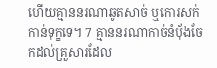ហើយគ្មាននរណាឆូតសាច់ ឬកោរសក់កាន់ទុក្ខទេ។ 7 គ្មាននរណាកាច់នំបុ័ងចែកដល់គ្រួសារដែល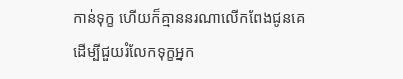កាន់ទុក្ខ ហើយក៏គ្មាននរណាលើកពែងជូនគេ ដើម្បីជួយរំលែកទុក្ខអ្នក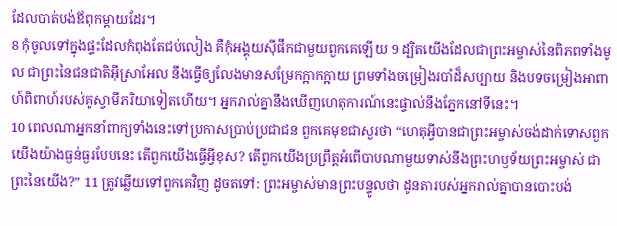ដែលបាត់បង់ឪពុកម្ដាយដែរ។
8 កុំចូលទៅក្នុងផ្ទះដែលកំពុងតែជប់លៀង គឺកុំអង្គុយស៊ីផឹកជាមួយពួកគេឡើយ 9 ដ្បិតយើងដែលជាព្រះអម្ចាស់នៃពិភពទាំងមូល ជាព្រះនៃជនជាតិអ៊ីស្រាអែល នឹងធ្វើឲ្យលែងមានសម្រែកក្អាកក្អាយ ព្រមទាំងចម្រៀងរបាំដ៏សប្បាយ និងបទចម្រៀងអាពាហ៍ពិពាហ៍របស់គូស្វាមីភរិយាទៀតហើយ។ អ្នករាល់គ្នានឹងឃើញហេតុការណ៍នេះផ្ទាល់នឹងភ្នែកនៅទីនេះ។
10 ពេលណាអ្នកនាំពាក្យទាំងនេះទៅប្រកាសប្រាប់ប្រជាជន ពួកគេមុខជាសួរថា “ហេតុអ្វីបានជាព្រះអម្ចាស់ចង់ដាក់ទោសពួកយើងយ៉ាងធ្ងន់ធ្ងរបែបនេះ តើពួកយើងធ្វើអ្វីខុស? តើពួកយើងប្រព្រឹត្តអំពើបាបណាមួយទាស់នឹងព្រះហឫទ័យព្រះអម្ចាស់ ជាព្រះនៃយើង?” 11 ត្រូវឆ្លើយទៅពួកគេវិញ ដូចតទៅ: ព្រះអម្ចាស់មានព្រះបន្ទូលថា ដូនតារបស់អ្នករាល់គ្នាបានបោះបង់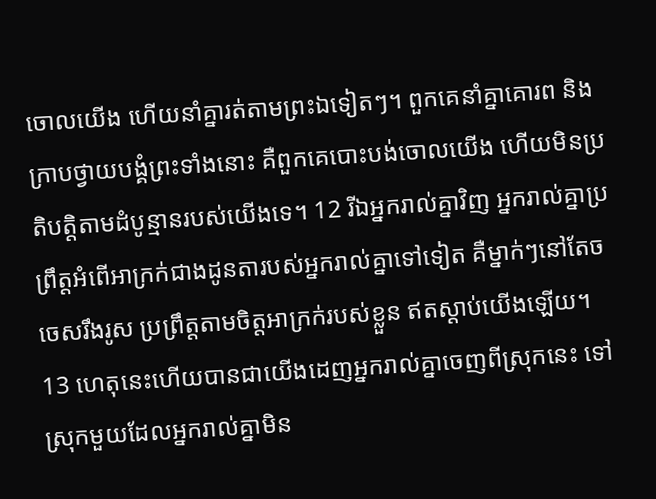ចោលយើង ហើយនាំគ្នារត់តាមព្រះឯទៀតៗ។ ពួកគេនាំគ្នាគោរព និងក្រាបថ្វាយបង្គំព្រះទាំងនោះ គឺពួកគេបោះបង់ចោលយើង ហើយមិនប្រតិបត្តិតាមដំបូន្មានរបស់យើងទេ។ 12 រីឯអ្នករាល់គ្នាវិញ អ្នករាល់គ្នាប្រព្រឹត្តអំពើអាក្រក់ជាងដូនតារបស់អ្នករាល់គ្នាទៅទៀត គឺម្នាក់ៗនៅតែចចេសរឹងរូស ប្រព្រឹត្តតាមចិត្តអាក្រក់របស់ខ្លួន ឥតស្ដាប់យើងឡើយ។ 13 ហេតុនេះហើយបានជាយើងដេញអ្នករាល់គ្នាចេញពីស្រុកនេះ ទៅស្រុកមួយដែលអ្នករាល់គ្នាមិន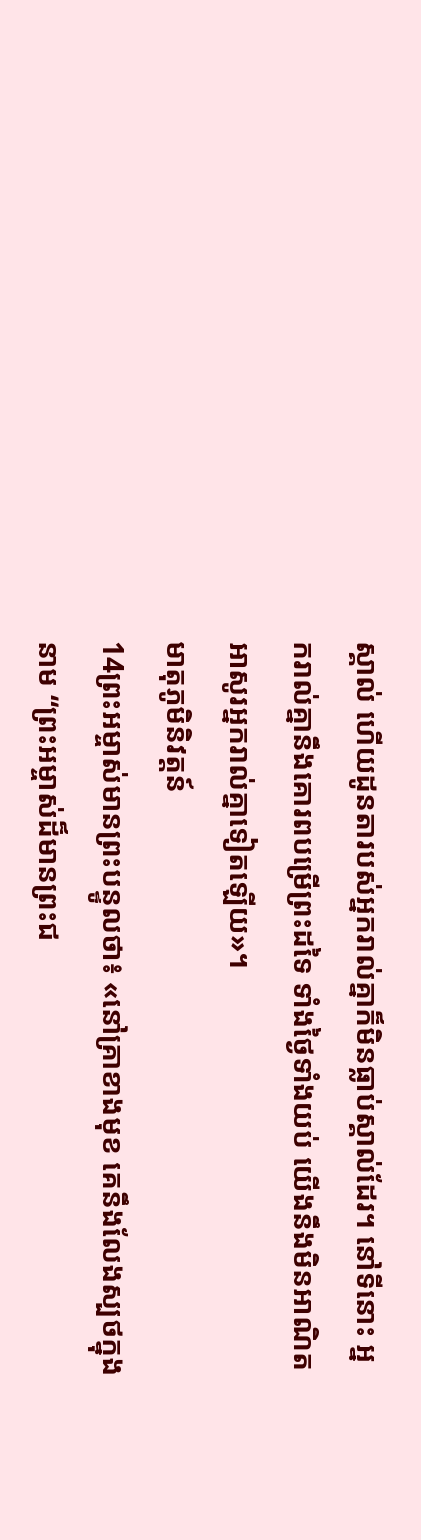ស្គាល់ ហើយដូនតារបស់អ្នករាល់គ្នាក៏មិនធ្លាប់ស្គាល់ដែរ។ នៅទីនោះ អ្នករាល់គ្នានឹងគោរពបម្រើព្រះដទៃ ទាំងថ្ងៃទាំងយប់ យើងនឹងមិនអាណិតអាសូរអ្នករាល់គ្នាទៀតឡើយ»។
មាតុភូមិនិវត្តន៍
14ព្រះអម្ចាស់មានព្រះបន្ទូលថា៖ «នៅគ្រាខាងមុខ គេនឹងលែងស្បថក្នុងនាម “ព្រះអម្ចាស់ដ៏មានព្រះជ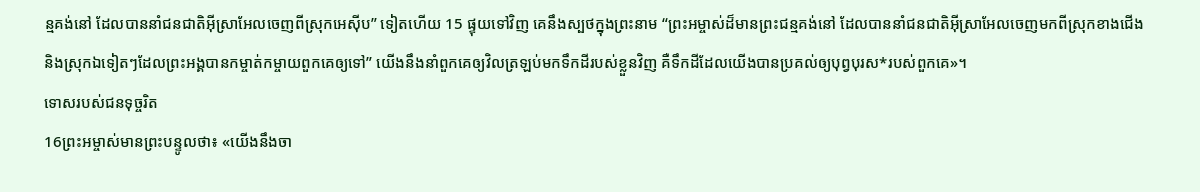ន្មគង់នៅ ដែលបាននាំជនជាតិអ៊ីស្រាអែលចេញពីស្រុកអេស៊ីប” ទៀតហើយ 15 ផ្ទុយទៅវិញ គេនឹងស្បថក្នុងព្រះនាម “ព្រះអម្ចាស់ដ៏មានព្រះជន្មគង់នៅ ដែលបាននាំជនជាតិអ៊ីស្រាអែលចេញមកពីស្រុកខាងជើង និងស្រុកឯទៀតៗដែលព្រះអង្គបានកម្ចាត់កម្ចាយពួកគេឲ្យទៅ” យើងនឹងនាំពួកគេឲ្យវិលត្រឡប់មកទឹកដីរបស់ខ្លួនវិញ គឺទឹកដីដែលយើងបានប្រគល់ឲ្យបុព្វបុរស*របស់ពួកគេ»។
ទោសរបស់ជនទុច្ចរិត
16ព្រះអម្ចាស់មានព្រះបន្ទូលថា៖ «យើងនឹងចា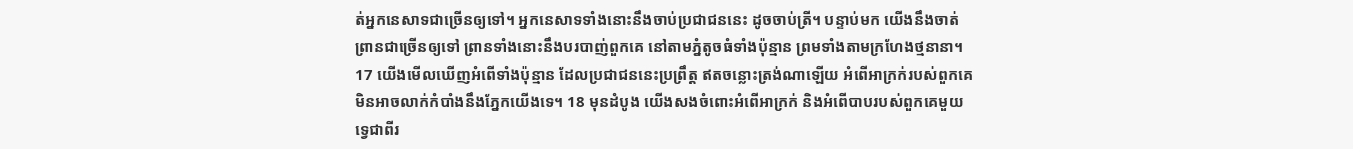ត់អ្នកនេសាទជាច្រើនឲ្យទៅ។ អ្នកនេសាទទាំងនោះនឹងចាប់ប្រជាជននេះ ដូចចាប់ត្រី។ បន្ទាប់មក យើងនឹងចាត់ព្រានជាច្រើនឲ្យទៅ ព្រានទាំងនោះនឹងបរបាញ់ពួកគេ នៅតាមភ្នំតូចធំទាំងប៉ុន្មាន ព្រមទាំងតាមក្រហែងថ្មនានា។ 17 យើងមើលឃើញអំពើទាំងប៉ុន្មាន ដែលប្រជាជននេះប្រព្រឹត្ត ឥតចន្លោះត្រង់ណាឡើយ អំពើអាក្រក់របស់ពួកគេមិនអាចលាក់កំបាំងនឹងភ្នែកយើងទេ។ 18 មុនដំបូង យើងសងចំពោះអំពើអាក្រក់ និងអំពើបាបរបស់ពួកគេមួយទ្វេជាពីរ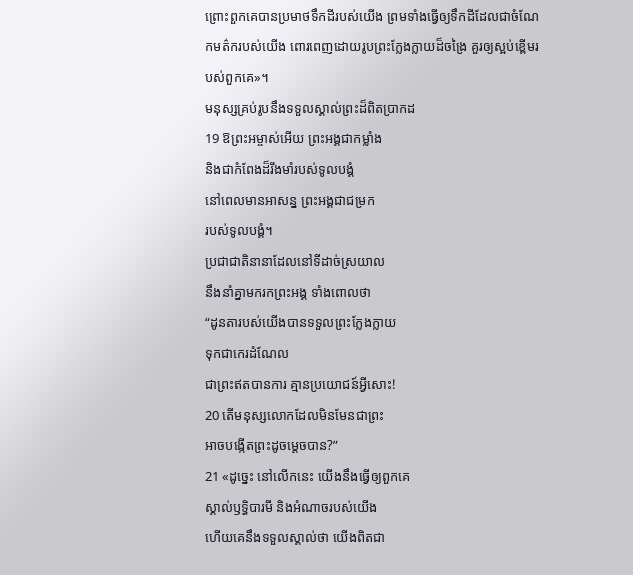ព្រោះពួកគេបានប្រមាថទឹកដីរបស់យើង ព្រមទាំងធ្វើឲ្យទឹកដីដែលជាចំណែកមត៌ករបស់យើង ពោរពេញដោយរូបព្រះក្លែងក្លាយដ៏ចង្រៃ គួរឲ្យស្អប់ខ្ពើមរបស់ពួកគេ»។
មនុស្សគ្រប់រូបនឹងទទួលស្គាល់ព្រះដ៏ពិតប្រាកដ
19 ឱព្រះអម្ចាស់អើយ ព្រះអង្គជាកម្លាំង
និងជាកំពែងដ៏រឹងមាំរបស់ទូលបង្គំ
នៅពេលមានអាសន្ន ព្រះអង្គជាជម្រក
របស់ទូលបង្គំ។
ប្រជាជាតិនានាដែលនៅទីដាច់ស្រយាល
នឹងនាំគ្នាមករកព្រះអង្គ ទាំងពោលថា
“ដូនតារបស់យើងបានទទួលព្រះក្លែងក្លាយ
ទុកជាកេរដំណែល
ជាព្រះឥតបានការ គ្មានប្រយោជន៍អ្វីសោះ!
20 តើមនុស្សលោកដែលមិនមែនជាព្រះ
អាចបង្កើតព្រះដូចម្ដេចបាន?”
21 «ដូច្នេះ នៅលើកនេះ យើងនឹងធ្វើឲ្យពួកគេ
ស្គាល់ឫទ្ធិបារមី និងអំណាចរបស់យើង
ហើយគេនឹងទទួលស្គាល់ថា យើងពិតជា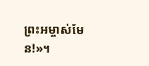ព្រះអម្ចាស់មែន!»។